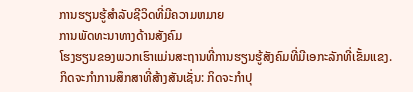ການຮຽນຮູ້ສໍາລັບຊີວິດທີ່ມີຄວາມຫມາຍ
ການພັດທະນາທາງດ້ານສັງຄົມ
ໂຮງຮຽນຂອງພວກເຮົາແມ່ນສະຖານທີ່ການຮຽນຮູ້ສັງຄົມທີ່ມີເອກະລັກທີ່ເຂັ້ມແຂງ. ກິດຈະກຳການສຶກສາທີ່ສ້າງສັນເຊັ່ນ: ກິດຈະກຳປຸ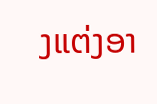ງແຕ່ງອາ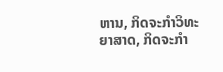ຫານ, ກິດຈະກຳວິທະຍາສາດ, ກິດຈະກຳ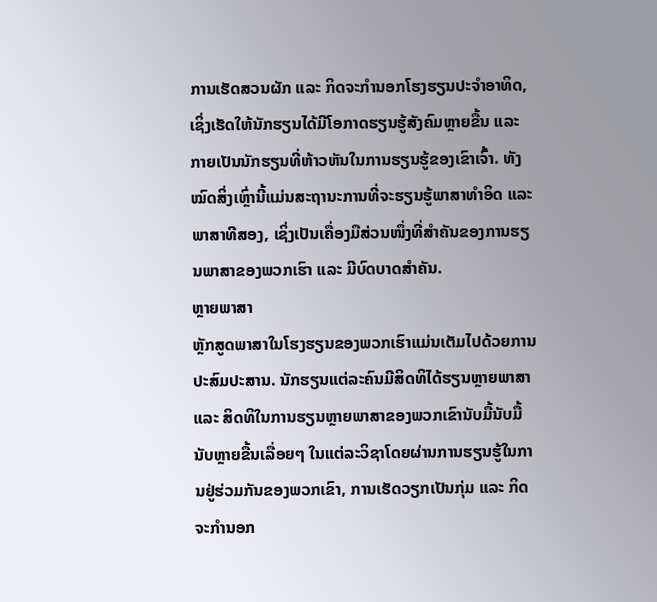ການເຮັດສວນຜັກ ແລະ ກິດຈະກຳນອກໂຮງຮຽນປະຈຳອາທິດ, ເຊິ່ງເຮັດໃຫ້ນັກຮຽນໄດ້ມີໂອກາດຮຽນຮູ້ສັງຄົມຫຼາຍຂື້ນ ແລະ ກາຍເປັນນັກຮຽນທີ່ຫ້າວຫັນໃນການຮຽນຮູ້ຂອງເຂົາເຈົ້າ. ທັງໝົດສິ່ງເຫຼົ່ານີ້ແມ່ນສະຖານະການທີ່ຈະຮຽນຮູ້ພາສາທໍາອິດ ແລະ ພາສາທີສອງ, ເຊິ່ງເປັນເຄື່ອງມືສ່ວນໜຶ່ງທີ່ສໍາຄັນຂອງການຮຽນພາສາຂອງພວກເຮົາ ແລະ ມີບົດບາດສໍາຄັນ.
ຫຼາຍພາສາ
ຫຼັກສູດພາສາໃນໂຮງຮຽນຂອງພວກເຮົາແມ່ນເຕັມໄປດ້ວຍການປະສົມປະສານ. ນັກຮຽນແຕ່ລະຄົນມີສິດທິໄດ້ຮຽນຫຼາຍພາສາ ແລະ ສິດທິໃນການຮຽນຫຼາຍພາສາຂອງພວກເຂົານັບມື້ນັບມື້ນັບຫຼາຍຂື້ນເລື່ອຍໆ ໃນແຕ່ລະວິຊາໂດຍຜ່ານການຮຽນຮູ້ໃນການຢູ່ຮ່ວມກັນຂອງພວກເຂົາ, ການເຮັດວຽກເປັນກຸ່ມ ແລະ ກິດຈະກຳນອກ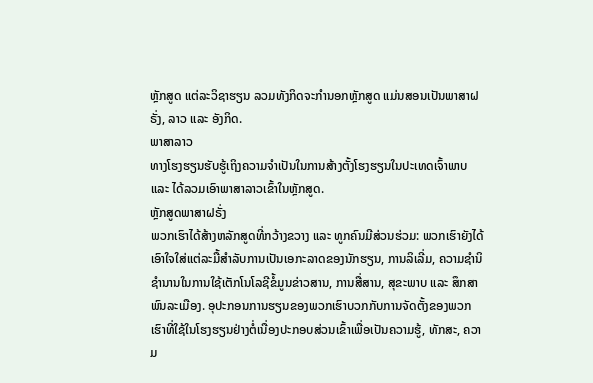ຫຼັກສູດ ແຕ່ລະວິຊາຮຽນ ລວມທັງກິດຈະກຳນອກຫຼັກສູດ ແມ່ນສອນເປັນພາສາຝຣັ່ງ, ລາວ ແລະ ອັງກິດ.
ພາສາລາວ
ທາງໂຮງຮຽນຮັບຮູ້ເຖິງຄວາມຈຳເປັນໃນການສ້າງຕັ້ງໂຮງຮຽນໃນປະເທດເຈົ້າພາບ ແລະ ໄດ້ລວມເອົາພາສາລາວເຂົ້າໃນຫຼັກສູດ.
ຫຼັກສູດພາສາຝຣັ່ງ
ພວກເຮົາໄດ້ສ້າງຫລັກສູດທີ່ກວ້າງຂວາງ ແລະ ທູກຄົນມີສ່ວນຮ່ວມ: ພວກເຮົາຍັງໄດ້ເອົາໃຈໃສ່ແຕ່ລະມື້ສໍາລັບການເປັນເອກະລາດຂອງນັກຮຽນ, ການລິເລີ່ມ, ຄວາມຊຳນິຊຳນານໃນການໃຊ້ເຕັກໂນໂລຊີຂໍ້ມູນຂ່າວສານ, ການສື່ສານ, ສຸຂະພາບ ແລະ ສຶກສາພົນລະເມືອງ. ອຸປະກອນການຮຽນຂອງພວກເຮົາບວກກັບການຈັດຕັ້ງຂອງພວກເຮົາທີ່ໃຊ້ໃນໂຮງຮຽນຢ່າງຕໍ່ເນື່ອງປະກອບສ່ວນເຂົ້າເພື່ອເປັນຄວາມຮູ້, ທັກສະ, ຄວາມ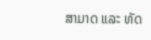ສາມາດ ແລະ ທັດ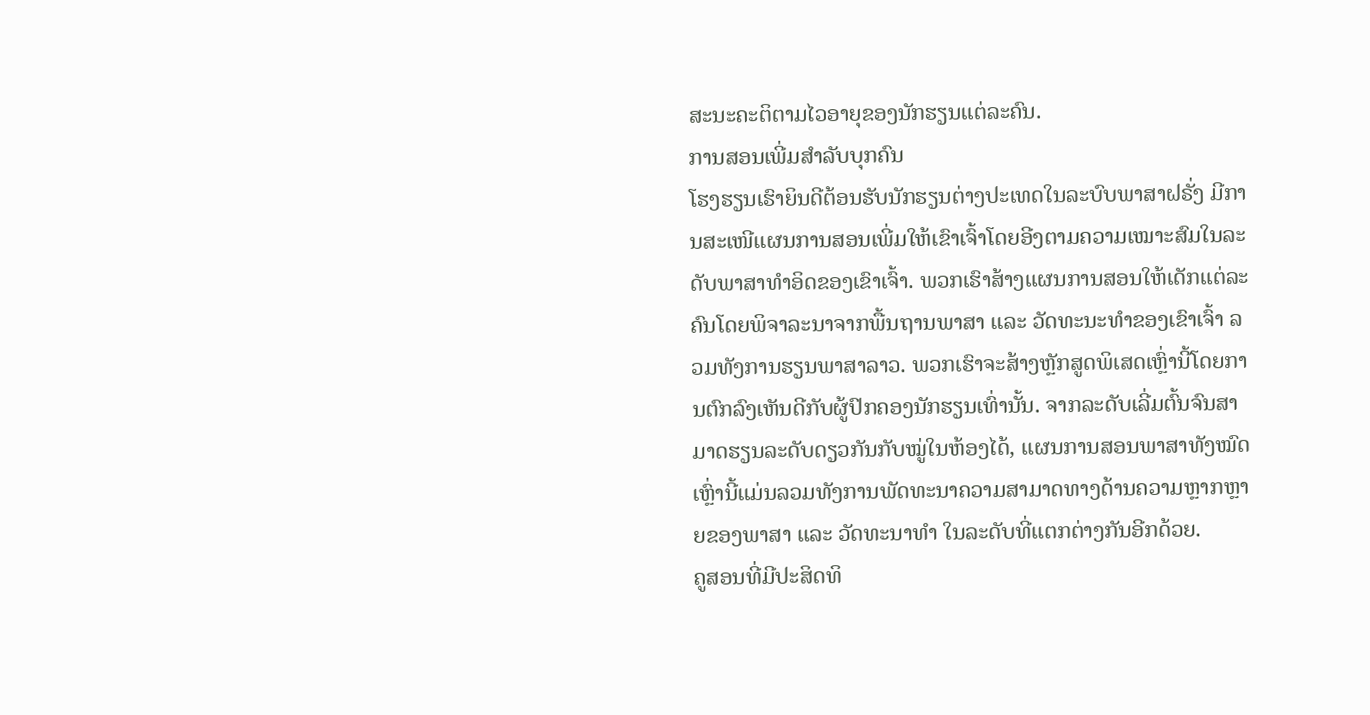ສະນະຄະຕິຕາມໄວອາຍຸຂອງນັກຮຽນແຕ່ລະຄົນ.
ການສອນເພີ່ມສຳລັບບຸກຄົນ
ໂຮງຮຽນເຮົາຍິນດີຕ້ອນຮັບນັກຮຽນຕ່າງປະເທດໃນລະບົບພາສາຝຣັ່ງ ມີການສະເໜີແຜນການສອນເພີ່ມໃຫ້ເຂົາເຈົ້າໂດຍອີງຕາມຄວາມເໝາະສົມໃນລະດັບພາສາທໍາອິດຂອງເຂົາເຈົ້າ. ພວກເຮົາສ້າງແຜນການສອນໃຫ້ເດັກແຕ່ລະຄົນໂດຍພິຈາລະນາຈາກພື້ນຖານພາສາ ແລະ ວັດທະນະທໍາຂອງເຂົາເຈົ້າ ລວມທັງການຮຽນພາສາລາວ. ພວກເຮົາຈະສ້າງຫຼັກສູດພິເສດເຫຼົ່ານີ້ໂດຍການຕົກລົງເຫັນດີກັບຜູ້ປົກຄອງນັກຮຽນເທົ່ານັ້ນ. ຈາກລະດັບເລີ່ມຕົ້ນຈົນສາມາດຮຽນລະດັບດຽວກັນກັບໝູ່ໃນຫ້ອງໄດ້, ແຜນການສອນພາສາທັງໝົດເຫຼົ່ານີ້ແມ່ນລວມທັງການພັດທະນາຄວາມສາມາດທາງດ້ານຄວາມຫຼາກຫຼາຍຂອງພາສາ ແລະ ວັດທະນາທຳ ໃນລະດັບທີ່ແຕກຕ່າງກັນອີກດ້ວຍ.
ຄູສອນທີ່ມີປະສິດທິ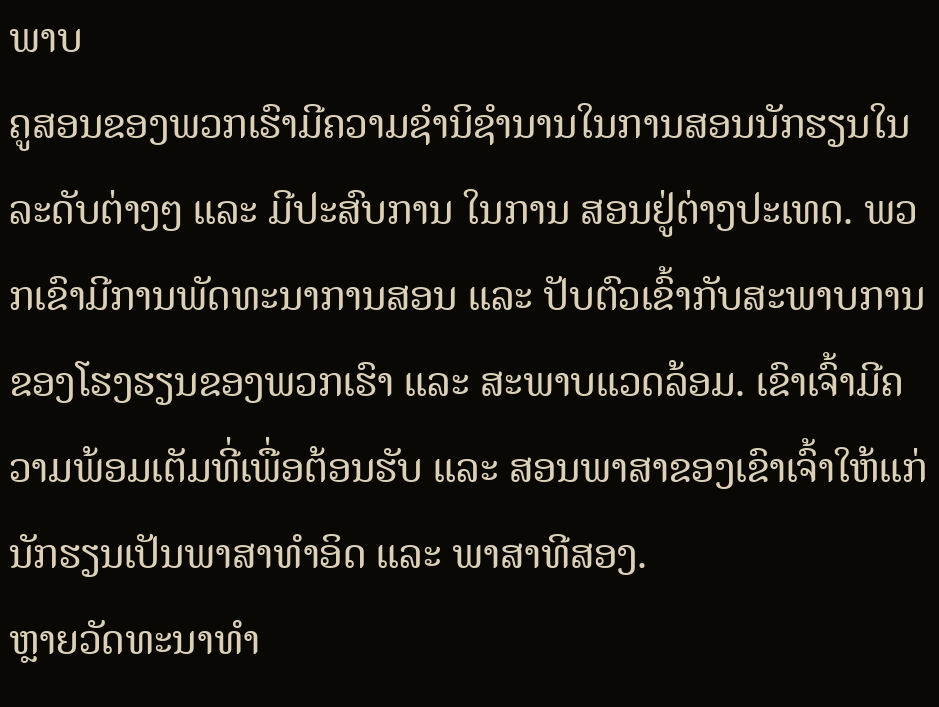ພາບ
ຄູສອນຂອງພວກເຮົາມີຄວາມຊໍານິຊໍານານໃນການສອນນັກຮຽນໃນລະດັບຕ່າງໆ ແລະ ມີປະສົບການ ໃນການ ສອນຢູ່ຕ່າງປະເທດ. ພວກເຂົາມີການພັດທະນາການສອນ ແລະ ປັບຕົວເຂົ້າກັບສະພາບການຂອງໂຮງຮຽນຂອງພວກເຮົາ ແລະ ສະພາບແວດລ້ອມ. ເຂົາເຈົ້າມີຄວາມພ້ອມເຕັມທີ່ເພື່ອຕ້ອນຮັບ ແລະ ສອນພາສາຂອງເຂົາເຈົ້າໃຫ້ແກ່ນັກຮຽນເປັນພາສາທຳອິດ ແລະ ພາສາທີສອງ.
ຫຼາຍວັດທະນາທຳ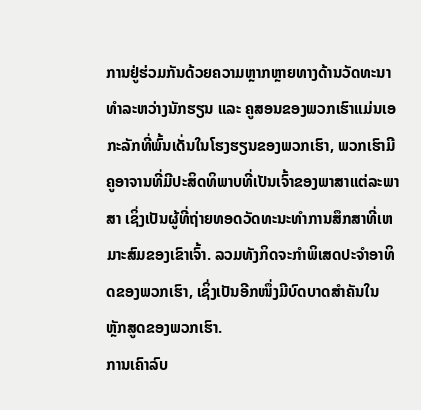ການຢູ່ຮ່ວມກັນດ້ວຍຄວາມຫຼາກຫຼາຍທາງດ້ານວັດທະນາທຳລະຫວ່າງນັກຮຽນ ແລະ ຄູສອນຂອງພວກເຮົາແມ່ນເອກະລັກທີ່ພົ້ນເດັ່ນໃນໂຮງຮຽນຂອງພວກເຮົາ, ພວກເຮົາມີຄູອາຈານທີ່ມີປະສິດທິພາບທີ່ເປັນເຈົ້າຂອງພາສາແຕ່ລະພາສາ ເຊິ່ງເປັນຜູ້ທີ່ຖ່າຍທອດວັດທະນະທໍາການສຶກສາທີ່ເຫມາະສົມຂອງເຂົາເຈົ້າ. ລວມທັງກິດຈະກຳພິເສດປະຈໍາອາທິດຂອງພວກເຮົາ, ເຊິ່ງເປັນອີກໜຶ່ງມີບົດບາດສໍາຄັນໃນຫຼັກສູດຂອງພວກເຮົາ.
ການເຄົາລົບ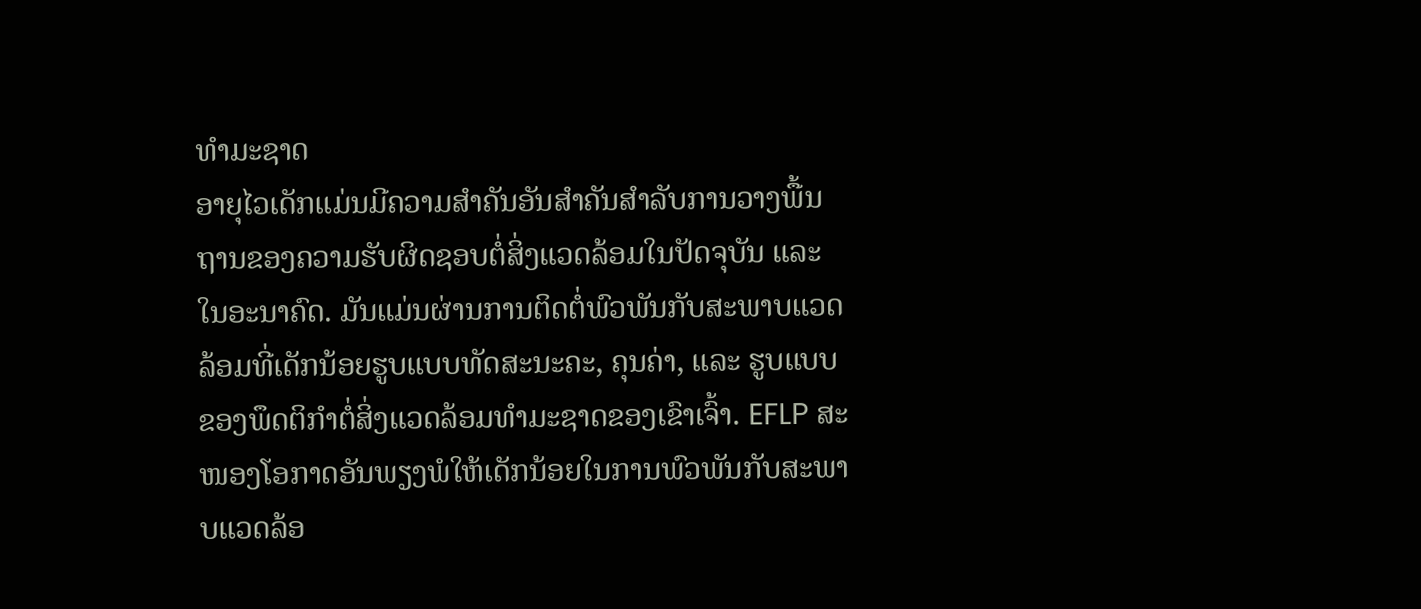ທໍາມະຊາດ
ອາຍຸໄວເດັກແມ່ນມີຄວາມສໍາຄັນອັນສໍາຄັນສໍາລັບການວາງພື້ນຖານຂອງຄວາມຮັບຜິດຊອບຕໍ່ສິ່ງແວດລ້ອມໃນປັດຈຸບັນ ແລະ ໃນອະນາຄົດ. ມັນແມ່ນຜ່ານການຕິດຕໍ່ພົວພັນກັບສະພາບແວດລ້ອມທີ່ເດັກນ້ອຍຮູບແບບທັດສະນະຄະ, ຄຸນຄ່າ, ແລະ ຮູບແບບຂອງພຶດຕິກໍາຕໍ່ສິ່ງແວດລ້ອມທໍາມະຊາດຂອງເຂົາເຈົ້າ. EFLP ສະໜອງໂອກາດອັນພຽງພໍໃຫ້ເດັກນ້ອຍໃນການພົວພັນກັບສະພາບແວດລ້ອ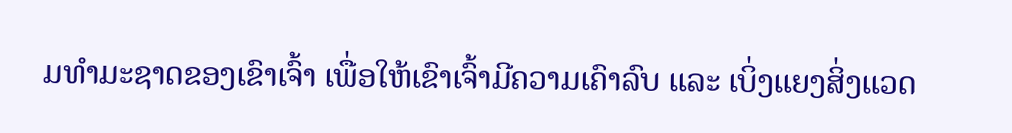ມທໍາມະຊາດຂອງເຂົາເຈົ້າ ເພື່ອໃຫ້ເຂົາເຈົ້າມີຄວາມເຄົາລົບ ແລະ ເບິ່ງແຍງສິ່ງແວດ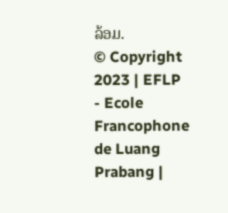ລ້ອມ.
© Copyright 2023 | EFLP - Ecole Francophone de Luang Prabang |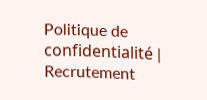Politique de confidentialité | Recrutement